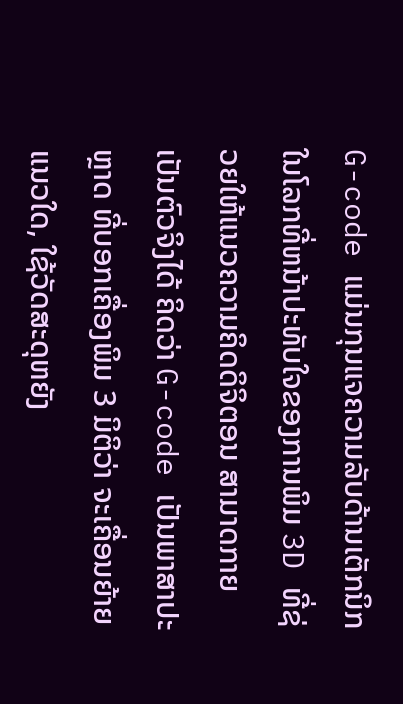G-code ແມ່ນກຸນແຈຄວາມລັບດ້ານເຕັກນິກ ໃນໂລກທີ່ຫນ້າປະທັບໃຈຂອງການພິມ 3D ທີ່ຊ່ວຍໃຫ້ແນວຄວາມຄິດດິຈິຕອນ ສາມາດກາຍເປັນຕົວຈິງໄດ້ ຄິດວ່າ G-code ເປັນພາສາປະຫຼາດ ທີ່ບອກເຄື່ອງພິມ 3 ມິຕິວ່າ ຈະເຄື່ອນຍ້າຍແນວໃດ, ໃຊ້ວັດສະດຸຫຍັງ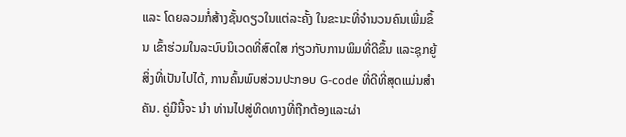ແລະ ໂດຍລວມກໍ່ສ້າງຊັ້ນດຽວໃນແຕ່ລະຄັ້ງ ໃນຂະນະທີ່ຈໍານວນຄົນເພີ່ມຂຶ້ນ ເຂົ້າຮ່ວມໃນລະບົບນິເວດທີ່ສົດໃສ ກ່ຽວກັບການພິມທີ່ດີຂຶ້ນ ແລະຊຸກຍູ້ສິ່ງທີ່ເປັນໄປໄດ້, ການຄົ້ນພົບສ່ວນປະກອບ G-code ທີ່ດີທີ່ສຸດແມ່ນສໍາຄັນ. ຄູ່ມືນີ້ຈະ ນໍາ ທ່ານໄປສູ່ທິດທາງທີ່ຖືກຕ້ອງແລະຜ່າ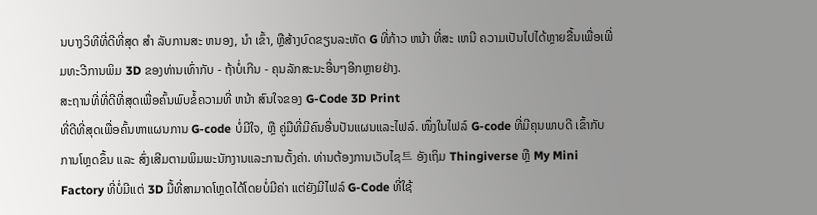ນບາງວິທີທີ່ດີທີ່ສຸດ ສໍາ ລັບການສະ ຫນອງ, ນໍາ ເຂົ້າ, ຫຼືສ້າງບົດຂຽນລະຫັດ G ທີ່ກ້າວ ຫນ້າ ທີ່ສະ ເຫນີ ຄວາມເປັນໄປໄດ້ຫຼາຍຂື້ນເພື່ອເພີ່ມທະວີການພິມ 3D ຂອງທ່ານເທົ່າກັບ - ຖ້າບໍ່ເກີນ - ຄຸນລັກສະນະອື່ນໆອີກຫຼາຍຢ່າງ.
ສະຖານທີ່ທີ່ດີທີ່ສຸດເພື່ອຄົ້ນພົບຂໍ້ຄວາມທີ່ ຫນ້າ ສົນໃຈຂອງ G-Code 3D Print
ທີ່ດີທີ່ສຸດເພື່ອຄົ້ນຫາແຜນການ G-code ບໍ່ມີໃຈ, ຫຼື ຄູ່ມືທີ່ມີຄົນອື່ນປັນແຜນແລະໄຟລ໌. ໜຶ່ງໃນໄຟລ໌ G-code ທີ່ມີຄຸນພາບດີ ເຂົ້າກັບການໂຫຼດຂຶ້ນ ແລະ ສົ່ງເສີມຕາມພິມພະນັກງານແລະການຕັ້ງຄ່າ. ທ່ານຕ້ອງການເວັບໄຊ트 ອັງເຖິມ Thingiverse ຫຼື My Mini Factory ທີ່ບໍ່ມີແຕ່ 3D ມື້ທີ່ສາມາດໂຫຼດໄດ້ໂດຍບໍ່ມີຄ່າ ແຕ່ຍັງມີໄຟລ໌ G-Code ທີ່ໃຊ້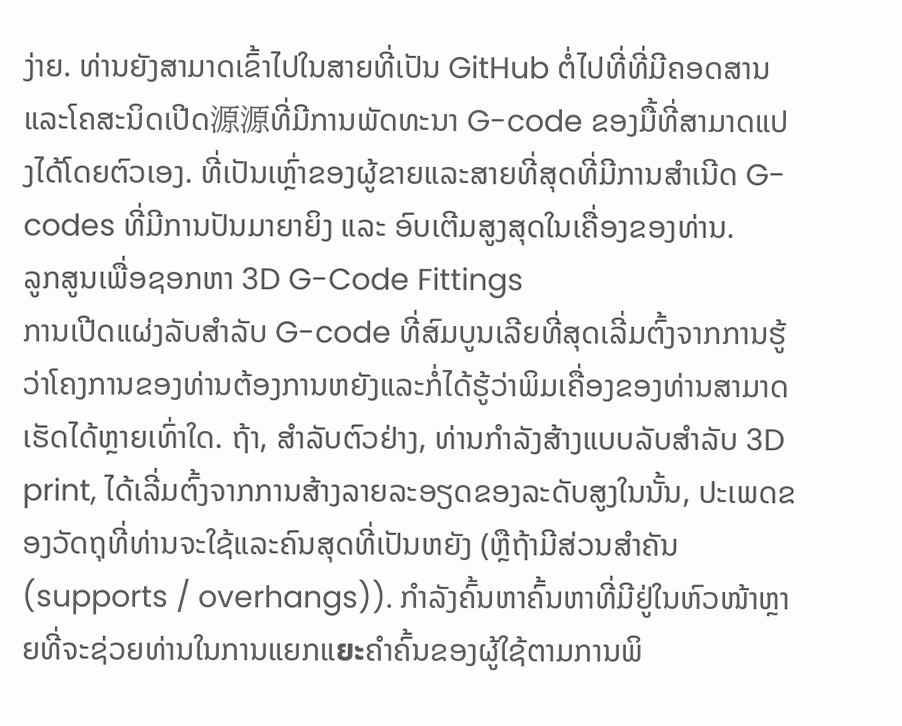ງ່າຍ. ທ່ານຍັງສາມາດເຂົ້າໄປໃນສາຍທີ່ເປັນ GitHub ຕໍ່ໄປທີ່ທີ່ມີຄອດສານແລະໂຄສະນິດເປີດ源源ທີ່ມີການພັດທະນາ G-code ຂອງມື້ທີ່ສາມາດແປງໄດ້ໂດຍຕົວເອງ. ທີ່ເປັນເຫຼົ່າຂອງຜູ້ຂາຍແລະສາຍທີ່ສຸດທີ່ມີການສຳເນີດ G-codes ທີ່ມີການປັນມາຍາຍິງ ແລະ ອົບເຕີມສູງສຸດໃນເຄື່ອງຂອງທ່ານ.
ລູກສູນເພື່ອຊອກຫາ 3D G-Code Fittings
ການເປີດແຜ່ງລັບສຳລັບ G-code ທີ່ສົມບູນເລີຍທີ່ສຸດເລີ່ມຕົ້ງຈາກການຮູ້ວ່າໂຄງການຂອງທ່ານຕ້ອງການຫຍັງແລະກໍ່ໄດ້ຮູ້ວ່າພິມເຄື່ອງຂອງທ່ານສາມາດເຮັດໄດ້ຫຼາຍເທົ່າໃດ. ຖ້າ, ສຳລັບຕົວຢ່າງ, ທ່ານກຳລັງສ້າງແບບລັບສຳລັບ 3D print, ໄດ້ເລີ່ມຕົ້ງຈາກການສ້າງລາຍລະອຽດຂອງລະດັບສູງໃນນັ້ນ, ປະເພດຂອງວັດຖຸທີ່ທ່ານຈະໃຊ້ແລະຄົນສຸດທີ່ເປັນຫຍັງ (ຫຼືຖ້າມີສ່ວນສຳຄັນ (supports / overhangs)). ກຳລັງຄົ້ນຫາຄົ້ນຫາທີ່ມີຢູ່ໃນຫົວໜ້າຫຼາຍທີ່ຈະຊ່ວຍທ່ານໃນການແຍກແยะຄຳຄົ້ນຂອງຜູ້ໃຊ້ຕາມການພິ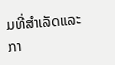ມທີ່ສຳເລັດແລະກາ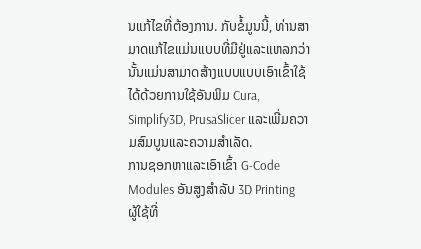ນແກ້ໄຂທີ່ຕ້ອງການ. ກັບຂໍ້ມູນນີ້, ທ່ານສາມາດແກ້ໄຂແມ່ນແບບທີ່ມີຢູ່ແລະແຫລກວ່ານັ້ນແມ່ນສາມາດສ້າງແບບແບບເອົາເຂົ້າໃຊ້ໄດ້ດ້ວຍການໃຊ້ອັນພິມ Cura, Simplify3D, PrusaSlicer ແລະເພີ່ມຄວາມສົມບູນແລະຄວາມສຳເລັດ.
ການຊອກຫາແລະເອົາເຂົ້າ G-Code Modules ອັນສູງສຳລັບ 3D Printing
ຜູ້ໃຊ້ທີ່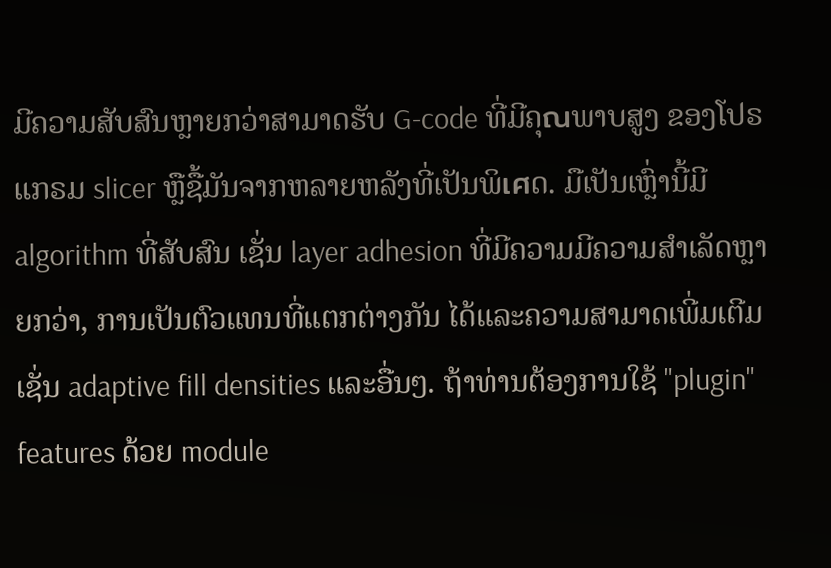ມີຄວາມສັບສົນຫຼາຍກວ່າສາມາດຮັບ G-code ທີ່ມີຄຸณພາບສູງ ຂອງໂປຣແກຣມ slicer ຫຼືຊື້ມັນຈາກຫລາຍຫລັງທີ່ເປັນພິเศດ. ມືເປັນເຫຼົ່ານີ້ມີalgorithm ທີ່ສັບສົນ ເຊັ່ນ layer adhesion ທີ່ມີຄວາມມີຄວາມສຳເລັດຫຼາຍກວ່າ, ການເປັນຕົວແທນທີ່ແຕກຕ່າງກັນ ໄດ້ແລະຄວາມສາມາດເພີ່ມເຕີມເຊັ່ນ adaptive fill densities ແລະອື່ນໆ. ຖ້າທ່ານຕ້ອງການໃຊ້ "plugin" features ດ້ວຍ module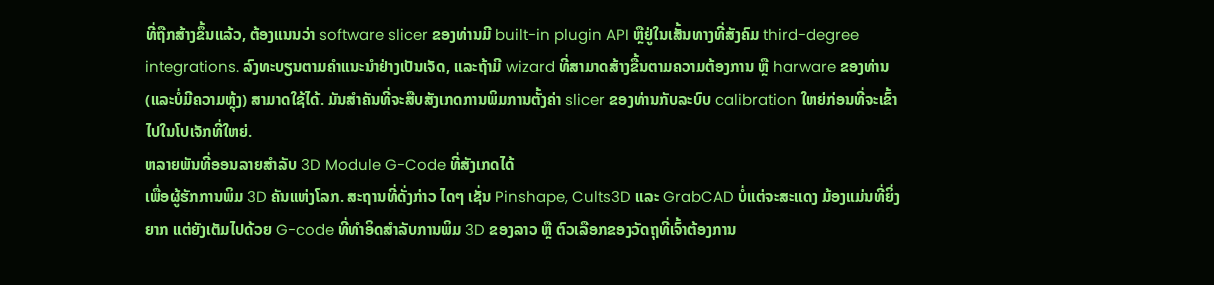ທີ່ຖືກສ້າງຂຶ້ນແລ້ວ, ຕ້ອງແນນວ່າ software slicer ຂອງທ່ານມີ built-in plugin API ຫຼືຢູ່ໃນເສັ້ນທາງທີ່ສັງຄົມ third-degree integrations. ລົງທະບຽນຕາມຄຳແນະນຳຢ່າງເປັນເຈັດ, ແລະຖ້າມີ wizard ທີ່ສາມາດສ້າງຂື້ນຕາມຄວາມຕ້ອງການ ຫຼື harware ຂອງທ່ານ (ແລະບໍ່ມີຄວາມຫຼຸ້ງ) ສາມາດໃຊ້ໄດ້. ມັນສຳຄັນທີ່ຈະສືບສັງເກດການພິມການຕັ້ງຄ່າ slicer ຂອງທ່ານກັບລະບົບ calibration ໃຫຍ່ກ່ອນທີ່ຈະເຂົ້າໄປໃນໂປເຈັກທີ່ໃຫຍ່.
ຫລາຍພັນທີ່ອອນລາຍສຳລັບ 3D Module G-Code ທີ່ສັງເກດໄດ້
ເພື່ອຜູ້ຮັກການພິມ 3D ຄັນແຫ່ງໂລກ. ສະຖານທີ່ດັ່ງກ່າວ ໄດໆ ເຊັ່ນ Pinshape, Cults3D ແລະ GrabCAD ບໍ່ແຕ່ຈະສະແດງ ມ້ອງແມ່ນທີ່ຍິ່ງຍາກ ແຕ່ຍັງເຕັມໄປດ້ວຍ G-code ທີ່ທຳອິດສຳລັບການພິມ 3D ຂອງລາວ ຫຼື ຕົວເລືອກຂອງວັດຖຸທີ່ເຈົ້າຕ້ອງການ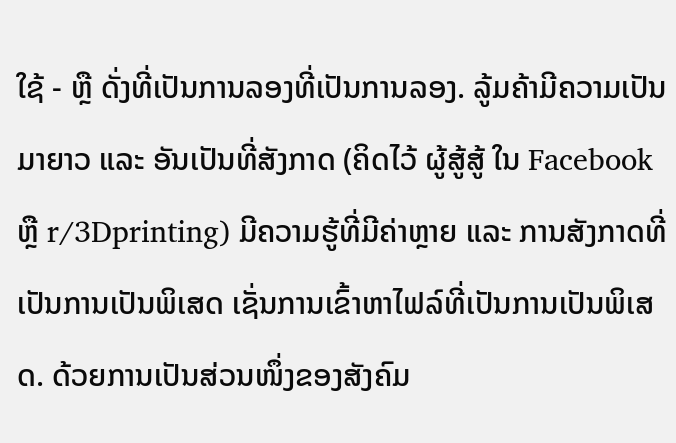ໃຊ້ - ຫຼື ດັ່ງທີ່ເປັນການລອງທີ່ເປັນການລອງ. ລູ້ມຄ້າມີຄວາມເປັນມາຍາວ ແລະ ອັນເປັນທີ່ສັງກາດ (ຄິດໄວ້ ຜູ້ສູ້ສູ້ ໃນ Facebook ຫຼື r/3Dprinting) ມີຄວາມຮູ້ທີ່ມີຄ່າຫຼາຍ ແລະ ການສັງກາດທີ່ເປັນການເປັນພິເສດ ເຊັ່ນການເຂົ້າຫາໄຟລ໌ທີ່ເປັນການເປັນພິເສດ. ດ້ວຍການເປັນສ່ວນໜຶ່ງຂອງສັງຄົມ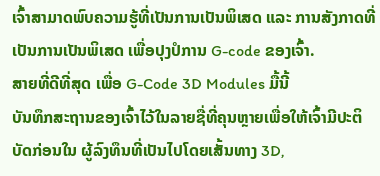ເຈົ້າສາມາດພົບຄວາມຮູ້ທີ່ເປັນການເປັນພິເສດ ແລະ ການສັງກາດທີ່ເປັນການເປັນພິເສດ ເພື່ອປຸງປໍການ G-code ຂອງເຈົ້າ.
ສາຍທີ່ດີທີ່ສຸດ ເພື່ອ G-Code 3D Modules ມື້ນີ້
ບັນທຶກສະຖານຂອງເຈົ້າໄວ້ໃນລາຍຊື່ທີ່ຄຸນຫຼາຍເພື່ອໃຫ້ເຈົ້າມີປະຕິບັດກ່ອນໃນ ຜູ້ລົງທຶນທີ່ເປັນໄປໂດຍເສັ້ນທາງ 3D,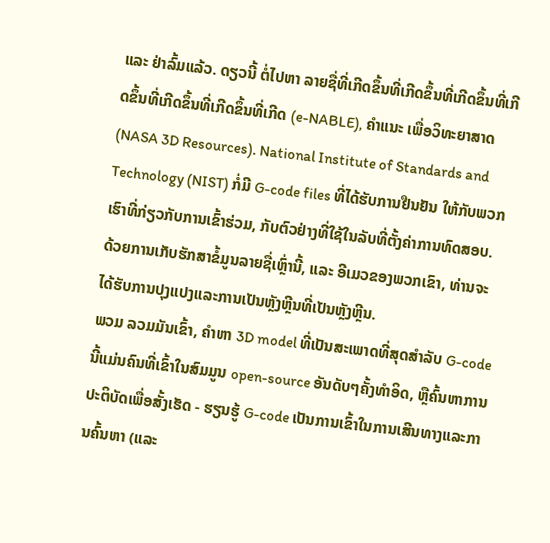ແລະ ຢ່າລົ້ມແລ້ວ. ດຽວນີ້ ຕໍ່ໄປຫາ ລາຍຊື່ທີ່ເກີດຂຶ້ນທີ່ເກີດຂຶ້ນທີ່ເກີດຂຶ້ນທີ່ເກີດຂຶ້ນທີ່ເກີດຂຶ້ນທີ່ເກີດຂຶ້ນທີ່ເກີດ (e-NABLE), ຄຳແນະ ເພື່ອວິທະຍາສາດ (NASA 3D Resources). National Institute of Standards and Technology (NIST) ກໍ່ມີ G-code files ທີ່ໄດ້ຮັບການຢືນຢັນ ໃຫ້ກັບພວກເຮົາທີ່ກ່ຽວກັບການເຂົ້າຮ່ວມ, ກັບຕົວຢ່າງທີ່ໃຊ້ໃນລັບທີ່ຕັ້ງຄ່າການທົດສອບ. ດ້ວຍການເກັບຮັກສາຂໍ້ມູນລາຍຊື່ເຫຼົ່ານີ້, ແລະ ອີເມວຂອງພວກເຂົາ, ທ່ານຈະໄດ້ຮັບການປຸງແປງແລະການເປັນຫຼັງຫຼີນທີ່ເປັນຫຼັງຫຼີນ.
ພວມ ລວມມັນເຂົ້າ, ຄຳຫາ 3D model ທີ່ເປັນສະເພາດທີ່ສຸດສຳລັບ G-code ນີ້ແມ່ນຄົນທີ່ເຂົ້າໃນສົມມູນ open-source ອັນດັບໆຄັ້ງທຳອິດ, ຫຼືຄົ້ນຫາການປະຕິບັດເພື່ອສັ້ງເຮັດ - ຮຽນຮູ້ G-code ເປັນການເຂົ້າໃນການເສີນທາງແລະການຄົ້ນຫາ (ແລະ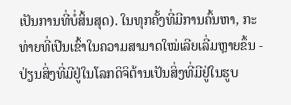ເປັນການທີ່ບໍ່ສິ້ນສຸດ). ໃນທຸກຄັ້ງທີ່ມີການຄົ້ນຫາ, ກະທ່າຍທີ່ເປີນເຂົ້າໃນຄວາມສາມາດໃໝ່ເລີຍເລີ່ມຫຼາຍຂຶ້ນ - ປ່ຽນສິ່ງທີ່ມີຢູ່ໃນໂລກດິຈິຕ້ານເປັນສິ່ງທີ່ມີຢູ່ໃນຮູບ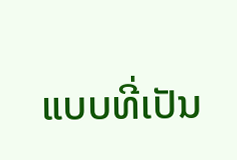ແບບທີ່ເປັນ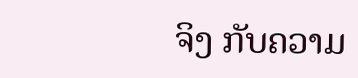ຈິງ ກັບຄວາມ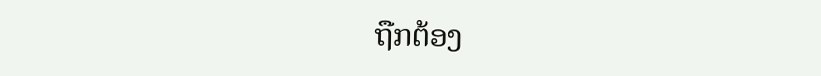ຖືກຕ້ອງ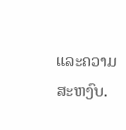ແລະຄວາມສະຫງົບ.